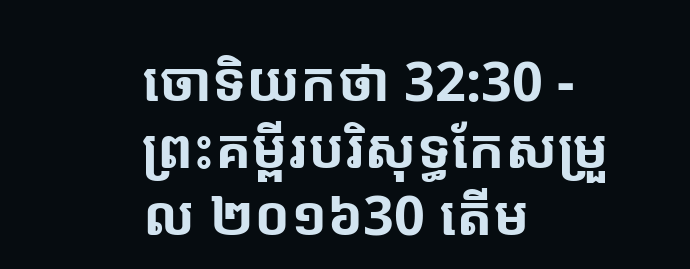ចោទិយកថា 32:30 - ព្រះគម្ពីរបរិសុទ្ធកែសម្រួល ២០១៦30 តើម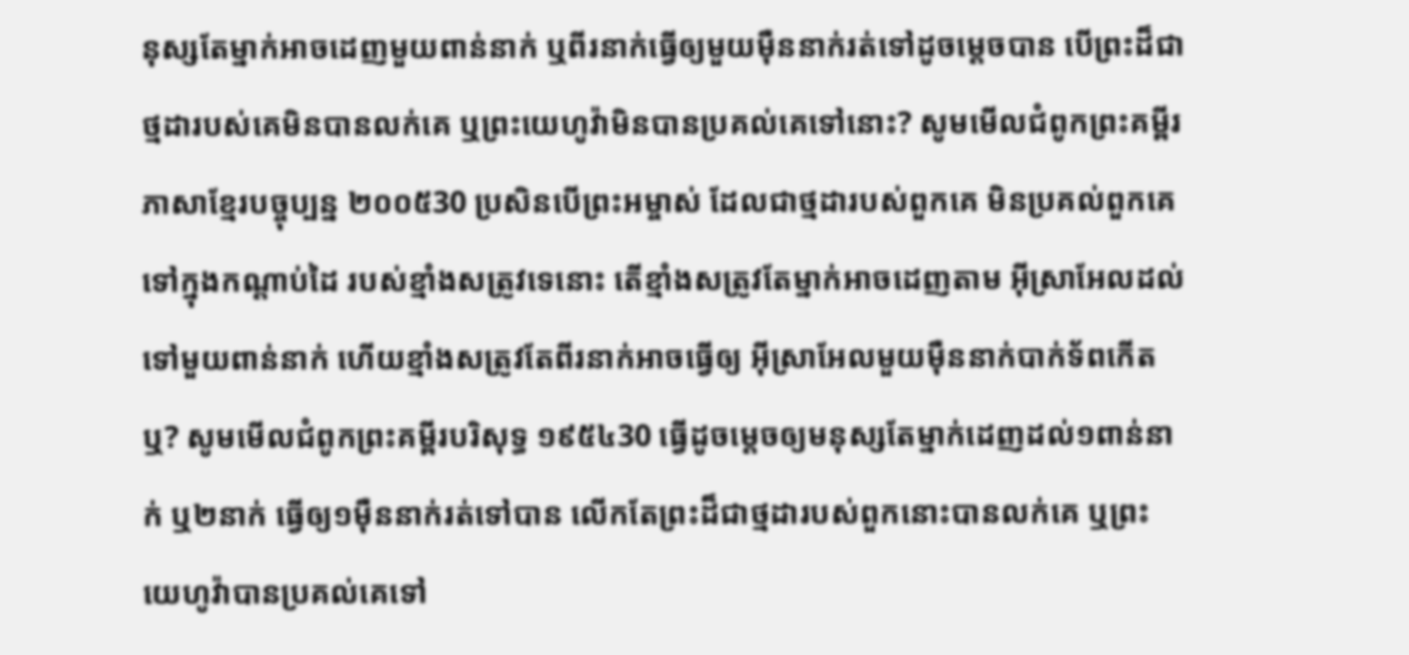នុស្សតែម្នាក់អាចដេញមួយពាន់នាក់ ឬពីរនាក់ធ្វើឲ្យមួយម៉ឺននាក់រត់ទៅដូចម្ដេចបាន បើព្រះដ៏ជាថ្មដារបស់គេមិនបានលក់គេ ឬព្រះយេហូវ៉ាមិនបានប្រគល់គេទៅនោះ? សូមមើលជំពូកព្រះគម្ពីរភាសាខ្មែរបច្ចុប្បន្ន ២០០៥30 ប្រសិនបើព្រះអម្ចាស់ ដែលជាថ្មដារបស់ពួកគេ មិនប្រគល់ពួកគេទៅក្នុងកណ្ដាប់ដៃ របស់ខ្មាំងសត្រូវទេនោះ តើខ្មាំងសត្រូវតែម្នាក់អាចដេញតាម អ៊ីស្រាអែលដល់ទៅមួយពាន់នាក់ ហើយខ្មាំងសត្រូវតែពីរនាក់អាចធ្វើឲ្យ អ៊ីស្រាអែលមួយម៉ឺននាក់បាក់ទ័ពកើតឬ? សូមមើលជំពូកព្រះគម្ពីរបរិសុទ្ធ ១៩៥៤30 ធ្វើដូចម្តេចឲ្យមនុស្សតែម្នាក់ដេញដល់១ពាន់នាក់ ឬ២នាក់ ធ្វើឲ្យ១ម៉ឺននាក់រត់ទៅបាន លើកតែព្រះដ៏ជាថ្មដារបស់ពួកនោះបានលក់គេ ឬព្រះយេហូវ៉ាបានប្រគល់គេទៅ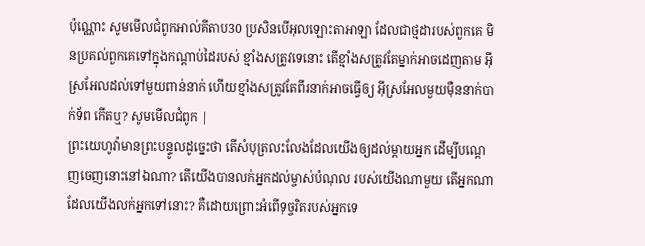ប៉ុណ្ណោះ សូមមើលជំពូកអាល់គីតាប30 ប្រសិនបើអុលឡោះតាអាឡា ដែលជាថ្មដារបស់ពួកគេ មិនប្រគល់ពួកគេទៅក្នុងកណ្តាប់ដៃរបស់ ខ្មាំងសត្រូវទេនោះ តើខ្មាំងសត្រូវតែម្នាក់អាចដេញតាម អ៊ីស្រអែលដល់ទៅមួយពាន់នាក់ ហើយខ្មាំងសត្រូវតែពីរនាក់អាចធ្វើឲ្យ អ៊ីស្រអែលមួយម៉ឺននាក់បាក់ទ័ព កើតឬ? សូមមើលជំពូក |
ព្រះយេហូវ៉ាមានព្រះបន្ទូលដូច្នេះថា តើសំបុត្រលះលែងដែលយើងឲ្យដល់ម្តាយអ្នក ដើម្បីបណ្តេញចេញនោះនៅឯណា? តើយើងបានលក់អ្នកដល់ម្ចាស់បំណុល របស់យើងណាមួយ តើអ្នកណាដែលយើងលក់អ្នកទៅនោះ? គឺដោយព្រោះអំពើទុច្ចរិតរបស់អ្នកទេ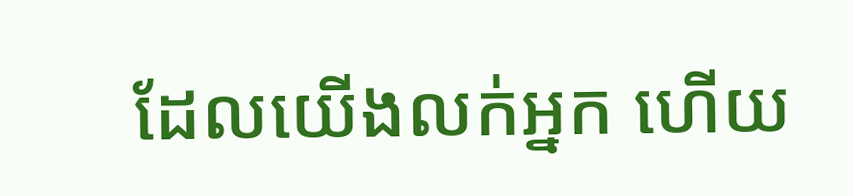ដែលយើងលក់អ្នក ហើយ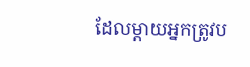ដែលម្តាយអ្នកត្រូវប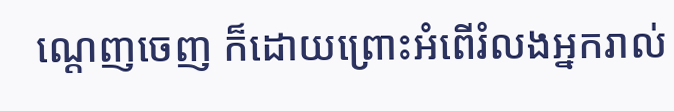ណ្តេញចេញ ក៏ដោយព្រោះអំពើរំលងអ្នករាល់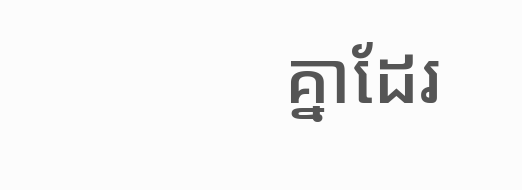គ្នាដែរ